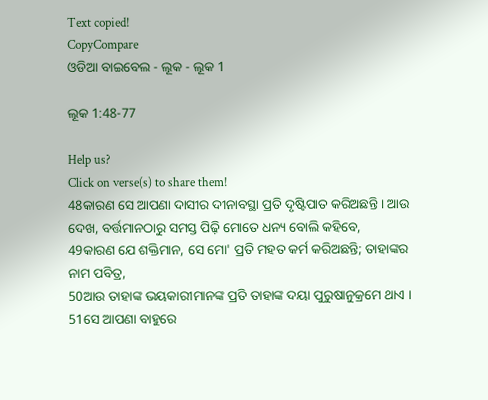Text copied!
CopyCompare
ଓଡିଆ ବାଇବେଲ - ଲୂକ - ଲୂକ 1

ଲୂକ 1:48-77

Help us?
Click on verse(s) to share them!
48କାରଣ ସେ ଆପଣା ଦାସୀର ଦୀନାବସ୍ଥା ପ୍ରତି ଦୃଷ୍ଟିପାତ କରିଅଛନ୍ତି । ଆଉ ଦେଖ, ବର୍ତ୍ତମାନଠାରୁ ସମସ୍ତ ପିଢ଼ି ମୋତେ ଧନ୍ୟ ବୋଲି କହିବେ,
49କାରଣ ଯେ ଶକ୍ତିମାନ, ସେ ମୋ' ପ୍ରତି ମହତ କର୍ମ କରିଅଛନ୍ତି; ତାହାଙ୍କର ନାମ ପବିତ୍ର,
50ଆଉ ତାହାଙ୍କ ଭୟକାରୀମାନଙ୍କ ପ୍ରତି ତାହାଙ୍କ ଦୟା ପୁରୁଷାନୁକ୍ରମେ ଥାଏ ।
51ସେ ଆପଣା ବାହୁରେ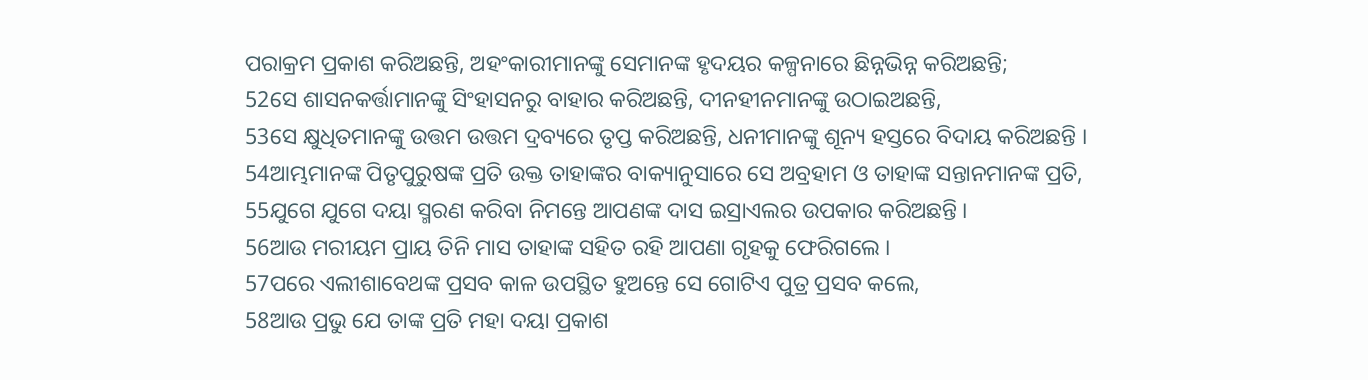ପରାକ୍ରମ ପ୍ରକାଶ କରିଅଛନ୍ତି, ଅହଂକାରୀମାନଙ୍କୁ ସେମାନଙ୍କ ହୃଦୟର କଳ୍ପନାରେ ଛିନ୍ନଭିନ୍ନ କରିଅଛନ୍ତି;
52ସେ ଶାସନକର୍ତ୍ତାମାନଙ୍କୁ ସିଂହାସନରୁ ବାହାର କରିଅଛନ୍ତି, ଦୀନହୀନମାନଙ୍କୁ ଉଠାଇଅଛନ୍ତି,
53ସେ କ୍ଷୁଧିତମାନଙ୍କୁ ଉତ୍ତମ ଉତ୍ତମ ଦ୍ରବ୍ୟରେ ତୃପ୍ତ କରିଅଛନ୍ତି, ଧନୀମାନଙ୍କୁ ଶୂନ୍ୟ ହସ୍ତରେ ବିଦାୟ କରିଅଛନ୍ତି ।
54ଆମ୍ଭମାନଙ୍କ ପିତୃପୁରୁଷଙ୍କ ପ୍ରତି ଉକ୍ତ ତାହାଙ୍କର ବାକ୍ୟାନୁସାରେ ସେ ଅବ୍ରହାମ ଓ ତାହାଙ୍କ ସନ୍ତାନମାନଙ୍କ ପ୍ରତି,
55ଯୁଗେ ଯୁଗେ ଦୟା ସ୍ମରଣ କରିବା ନିମନ୍ତେ ଆପଣଙ୍କ ଦାସ ଇସ୍ରାଏଲର ଉପକାର କରିଅଛନ୍ତି ।
56ଆଉ ମରୀୟମ ପ୍ରାୟ ତିନି ମାସ ତାହାଙ୍କ ସହିତ ରହି ଆପଣା ଗୃହକୁ ଫେରିଗଲେ ।
57ପରେ ଏଲୀଶାବେଥଙ୍କ ପ୍ରସବ କାଳ ଉପସ୍ଥିତ ହୁଅନ୍ତେ ସେ ଗୋଟିଏ ପୁତ୍ର ପ୍ରସବ କଲେ,
58ଆଉ ପ୍ରଭୁ ଯେ ତାଙ୍କ ପ୍ରତି ମହା ଦୟା ପ୍ରକାଶ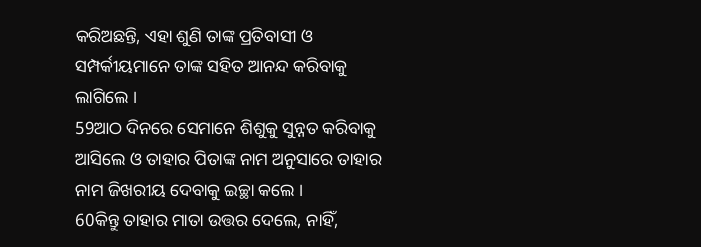କରିଅଛନ୍ତି, ଏହା ଶୁଣି ତାଙ୍କ ପ୍ରତିବାସୀ ଓ ସମ୍ପର୍କୀୟମାନେ ତାଙ୍କ ସହିତ ଆନନ୍ଦ କରିବାକୁ ଲାଗିଲେ ।
59ଆଠ ଦିନରେ ସେମାନେ ଶିଶୁକୁ ସୁନ୍ନତ କରିବାକୁ ଆସିଲେ ଓ ତାହାର ପିତାଙ୍କ ନାମ ଅନୁସାରେ ତାହାର ନାମ ଜିଖରୀୟ ଦେବାକୁ ଇଚ୍ଛା କଲେ ।
60କିନ୍ତୁ ତାହାର ମାତା ଉତ୍ତର ଦେଲେ, ନାହିଁ,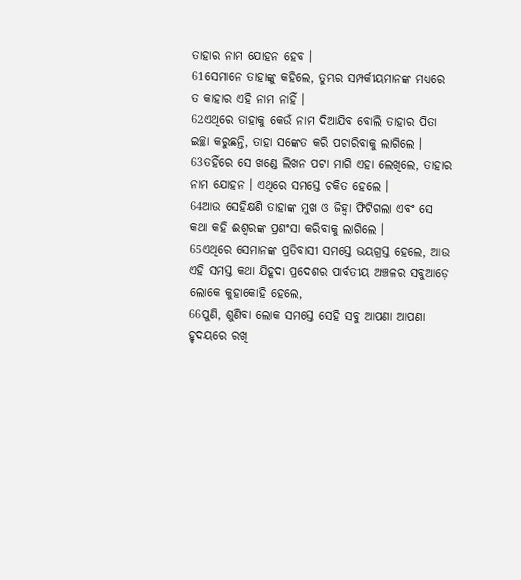ତାହାର ନାମ ଯୋହନ ହେବ ।
61ସେମାନେ ତାହାଙ୍କୁ କହିଲେ, ତୁମ୍ଭର ସମ୍ପର୍କୀୟମାନଙ୍କ ମଧ୍ୟରେ ତ କାହାର ଏହି ନାମ ନାହିଁ ।
62ଏଥିରେ ତାହାକୁ କେଉଁ ନାମ ଦିଆଯିବ ବୋଲି ତାହାର ପିତା ଇଚ୍ଛା କରୁଛନ୍ତି, ତାହା ସଙ୍କେତ କରି ପଚାରିବାକୁ ଲାଗିଲେ ।
63ତହିଁରେ ସେ ଖଣ୍ଡେ ଲିଖନ ପଟା ମାଗି ଏହା ଲେଖିଲେ, ତାହାର ନାମ ଯୋହନ । ଏଥିରେ ସମସ୍ତେ ଚକିତ ହେଲେ ।
64ଆଉ ସେହିକ୍ଷଣି ତାହାଙ୍କ ମୁଖ ଓ ଜିହ୍ୱା ଫିଟିଗଲା ଏବଂ ସେ କଥା କହି ଈଶ୍ୱରଙ୍କ ପ୍ରଶଂସା କରିବାକୁ ଲାଗିଲେ ।
65ଏଥିରେ ସେମାନଙ୍କ ପ୍ରତିବାସୀ ସମସ୍ତେ ଭୟଗ୍ରସ୍ତ ହେଲେ, ଆଉ ଏହି ସମସ୍ତ କଥା ଯିହୂଦା ପ୍ରଦେଶର ପାର୍ବତୀୟ ଅଞ୍ଚଳର ସବୁଆଡ଼େ ଲୋକେ କୁହାକୋହି ହେଲେ,
66ପୁଣି, ଶୁଣିବା ଲୋକ ସମସ୍ତେ ସେହି ସବୁ ଆପଣା ଆପଣା ହୃଦୟରେ ରଖି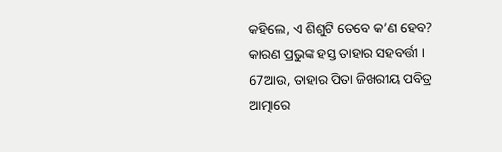କହିଲେ, ଏ ଶିଶୁଟି ତେବେ କ’ଣ ହେବ? କାରଣ ପ୍ରଭୁଙ୍କ ହସ୍ତ ତାହାର ସହବର୍ତ୍ତୀ ।
67ଆଉ, ତାହାର ପିତା ଜିଖରୀୟ ପବିତ୍ର ଆତ୍ମାରେ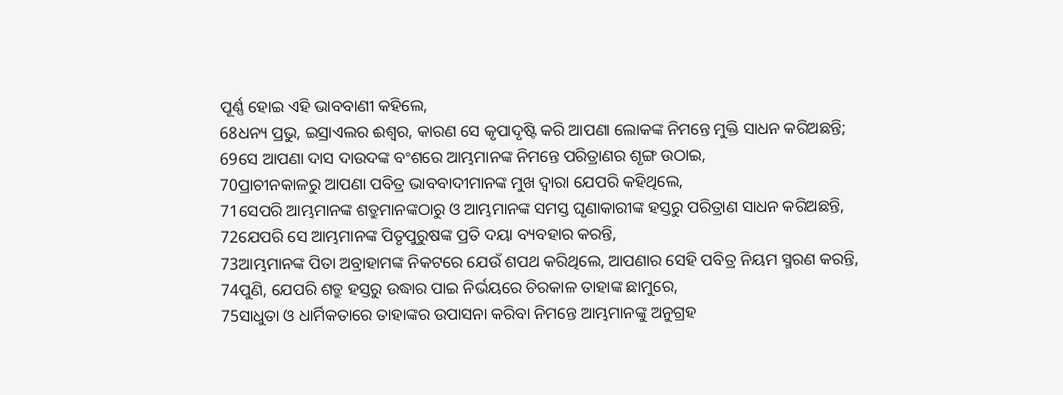ପୂର୍ଣ୍ଣ ହୋଇ ଏହି ଭାବବାଣୀ କହିଲେ,
68ଧନ୍ୟ ପ୍ରଭୁ, ଇସ୍ରାଏଲର ଈଶ୍ୱର, କାରଣ ସେ କୃପାଦୃଷ୍ଟି କରି ଆପଣା ଲୋକଙ୍କ ନିମନ୍ତେ ମୁକ୍ତି ସାଧନ କରିଅଛନ୍ତି;
69ସେ ଆପଣା ଦାସ ଦାଉଦଙ୍କ ବଂଶରେ ଆମ୍ଭମାନଙ୍କ ନିମନ୍ତେ ପରିତ୍ରାଣର ଶୃଙ୍ଗ ଉଠାଇ,
70ପ୍ରାଚୀନକାଳରୁ ଆପଣା ପବିତ୍ର ଭାବବାଦୀମାନଙ୍କ ମୁଖ ଦ୍ୱାରା ଯେପରି କହିଥିଲେ,
71ସେପରି ଆମ୍ଭମାନଙ୍କ ଶତ୍ରୁମାନଙ୍କଠାରୁ ଓ ଆମ୍ଭମାନଙ୍କ ସମସ୍ତ ଘୃଣାକାରୀଙ୍କ ହସ୍ତରୁ ପରିତ୍ରାଣ ସାଧନ କରିଅଛନ୍ତି,
72ଯେପରି ସେ ଆମ୍ଭମାନଙ୍କ ପିତୃପୁରୁଷଙ୍କ ପ୍ରତି ଦୟା ବ୍ୟବହାର କରନ୍ତି,
73ଆମ୍ଭମାନଙ୍କ ପିତା ଅବ୍ରାହାମଙ୍କ ନିକଟରେ ଯେଉଁ ଶପଥ କରିଥିଲେ, ଆପଣାର ସେହି ପବିତ୍ର ନିୟମ ସ୍ମରଣ କରନ୍ତି,
74ପୁଣି, ଯେପରି ଶତ୍ରୁ ହସ୍ତରୁ ଉଦ୍ଧାର ପାଇ ନିର୍ଭୟରେ ଚିରକାଳ ତାହାଙ୍କ ଛାମୁରେ,
75ସାଧୁତା ଓ ଧାର୍ମିକତାରେ ତାହାଙ୍କର ଉପାସନା କରିବା ନିମନ୍ତେ ଆମ୍ଭମାନଙ୍କୁ ଅନୁଗ୍ରହ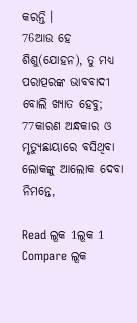କରନ୍ତି ।
76ଆଉ ହେ ଶିଶୁ(ଯୋହନ), ତୁ ମଧ୍ୟ ପରାତ୍ପରଙ୍କ ଭାବବାଦୀ ବୋଲି ଖ୍ୟାତ ହେବୁ;
77କାରଣ ଅନ୍ଧକାର ଓ ମୃତ୍ୟୁଛାୟାରେ ବସିଥିବା ଲୋକଙ୍କୁ ଆଲୋକ ଦେବା ନିମନ୍ତେ,

Read ଲୂକ 1ଲୂକ 1
Compare ଲୂକ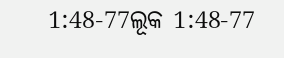1:48-77ଲୂକ 1:48-77